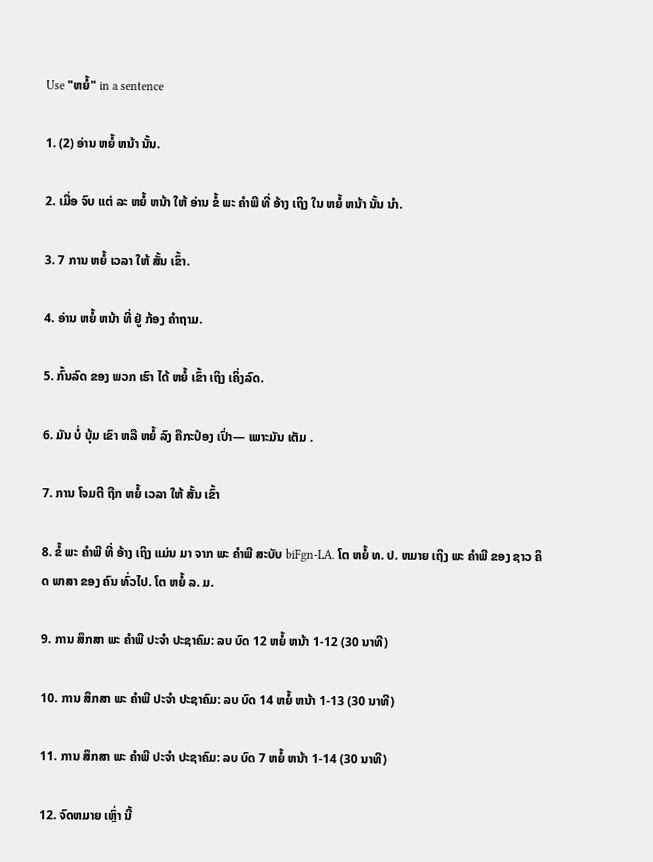Use "ຫຍໍ້" in a sentence

1. (2) ອ່ານ ຫຍໍ້ ຫນ້າ ນັ້ນ.

2. ເມື່ອ ຈົບ ແຕ່ ລະ ຫຍໍ້ ຫນ້າ ໃຫ້ ອ່ານ ຂໍ້ ພະ ຄໍາພີ ທີ່ ອ້າງ ເຖິງ ໃນ ຫຍໍ້ ຫນ້າ ນັ້ນ ນໍາ.

3. 7 ການ ຫຍໍ້ ເວລາ ໃຫ້ ສັ້ນ ເຂົ້າ.

4. ອ່ານ ຫຍໍ້ ຫນ້າ ທີ່ ຢູ່ ກ້ອງ ຄໍາຖາມ.

5. ກົ້ນລົດ ຂອງ ພວກ ເຮົາ ໄດ້ ຫຍໍ້ ເຂົ້າ ເຖິງ ເຄິ່ງລົດ.

6. ມັນ ບໍ່ ບຸ້ມ ເຂົາ ຫລື ຫຍໍ້ ລົງ ຄືກະປ໋ອງ ເປົ່າ— ເພາະມັນ ເຕັມ .

7. ການ ໂຈມຕີ ຖືກ ຫຍໍ້ ເວລາ ໃຫ້ ສັ້ນ ເຂົ້າ

8. ຂໍ້ ພະ ຄໍາພີ ທີ່ ອ້າງ ເຖິງ ແມ່ນ ມາ ຈາກ ພະ ຄໍາພີ ສະບັບ biFgn-LA. ໂຕ ຫຍໍ້ ທ. ປ. ຫມາຍ ເຖິງ ພະ ຄໍາພີ ຂອງ ຊາວ ຄິດ ພາສາ ຂອງ ຄົນ ທົ່ວໄປ. ໂຕ ຫຍໍ້ ລ. ມ.

9. ການ ສຶກສາ ພະ ຄໍາພີ ປະຈໍາ ປະຊາຄົມ: ລບ ບົດ 12 ຫຍໍ້ ຫນ້າ 1-12 (30 ນາທີ)

10. ການ ສຶກສາ ພະ ຄໍາພີ ປະຈໍາ ປະຊາຄົມ: ລບ ບົດ 14 ຫຍໍ້ ຫນ້າ 1-13 (30 ນາທີ)

11. ການ ສຶກສາ ພະ ຄໍາພີ ປະຈໍາ ປະຊາຄົມ: ລບ ບົດ 7 ຫຍໍ້ ຫນ້າ 1-14 (30 ນາທີ)

12. ຈົດຫມາຍ ເຫຼົ່າ ນີ້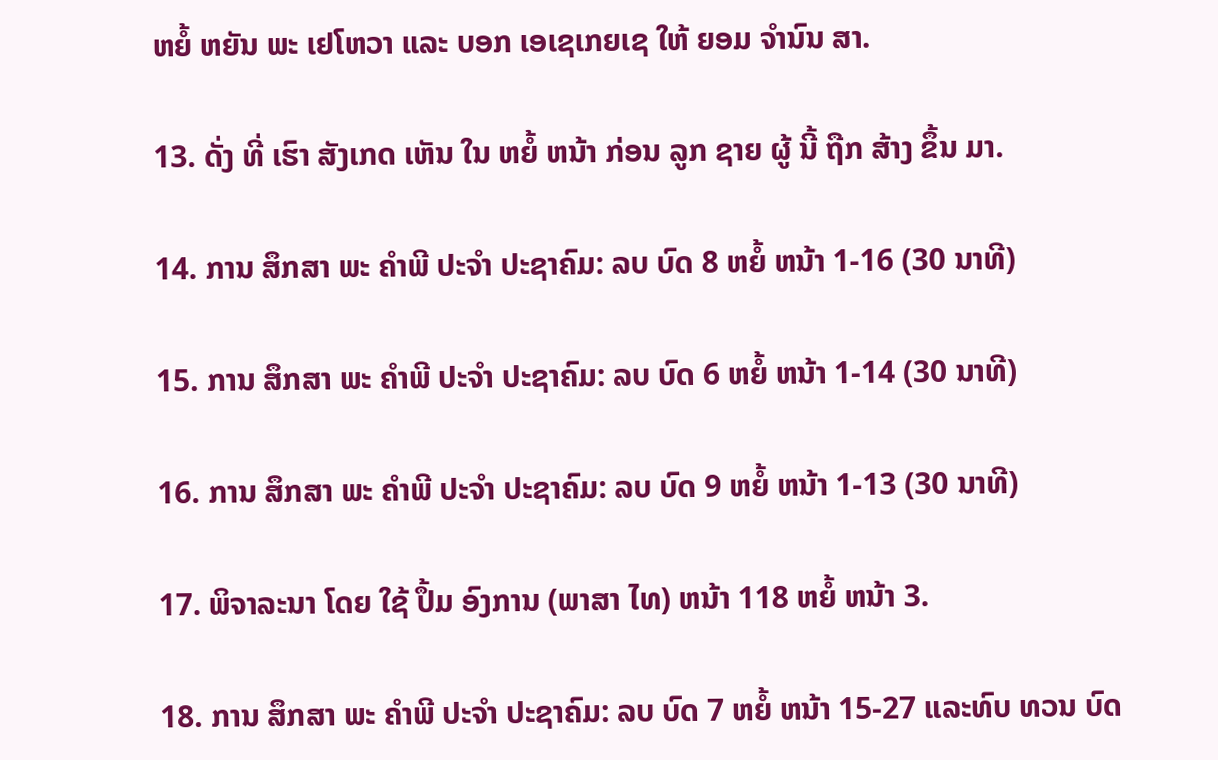ຫຍໍ້ ຫຍັນ ພະ ເຢໂຫວາ ແລະ ບອກ ເອເຊເກຍເຊ ໃຫ້ ຍອມ ຈໍານົນ ສາ.

13. ດັ່ງ ທີ່ ເຮົາ ສັງເກດ ເຫັນ ໃນ ຫຍໍ້ ຫນ້າ ກ່ອນ ລູກ ຊາຍ ຜູ້ ນີ້ ຖືກ ສ້າງ ຂຶ້ນ ມາ.

14. ການ ສຶກສາ ພະ ຄໍາພີ ປະຈໍາ ປະຊາຄົມ: ລບ ບົດ 8 ຫຍໍ້ ຫນ້າ 1-16 (30 ນາທີ)

15. ການ ສຶກສາ ພະ ຄໍາພີ ປະຈໍາ ປະຊາຄົມ: ລບ ບົດ 6 ຫຍໍ້ ຫນ້າ 1-14 (30 ນາທີ)

16. ການ ສຶກສາ ພະ ຄໍາພີ ປະຈໍາ ປະຊາຄົມ: ລບ ບົດ 9 ຫຍໍ້ ຫນ້າ 1-13 (30 ນາທີ)

17. ພິຈາລະນາ ໂດຍ ໃຊ້ ປຶ້ມ ອົງການ (ພາສາ ໄທ) ຫນ້າ 118 ຫຍໍ້ ຫນ້າ 3.

18. ການ ສຶກສາ ພະ ຄໍາພີ ປະຈໍາ ປະຊາຄົມ: ລບ ບົດ 7 ຫຍໍ້ ຫນ້າ 15-27 ແລະທົບ ທວນ ບົດ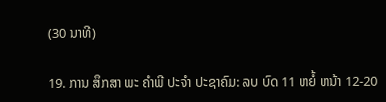(30 ນາທີ)

19. ການ ສຶກສາ ພະ ຄໍາພີ ປະຈໍາ ປະຊາຄົມ: ລບ ບົດ 11 ຫຍໍ້ ຫນ້າ 12-20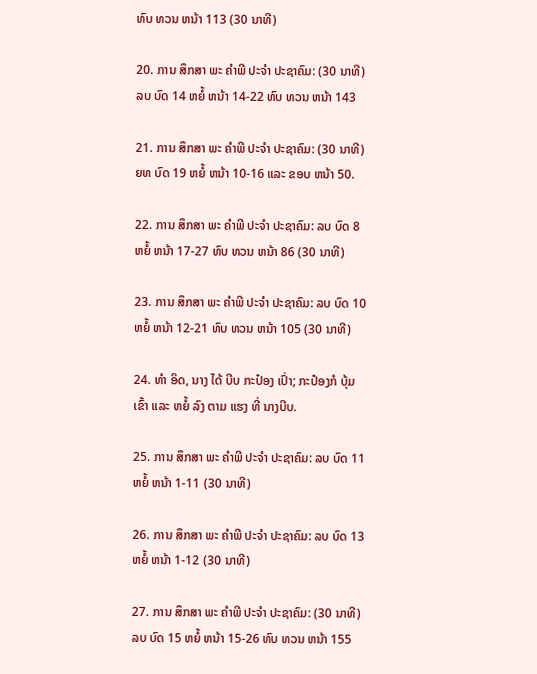ທົບ ທວນ ຫນ້າ 113 (30 ນາທີ)

20. ການ ສຶກສາ ພະ ຄໍາພີ ປະຈໍາ ປະຊາຄົມ: (30 ນາທີ) ລບ ບົດ 14 ຫຍໍ້ ຫນ້າ 14-22 ທົບ ທວນ ຫນ້າ 143

21. ການ ສຶກສາ ພະ ຄໍາພີ ປະຈໍາ ປະຊາຄົມ: (30 ນາທີ) ຍທ ບົດ 19 ຫຍໍ້ ຫນ້າ 10-16 ແລະ ຂອບ ຫນ້າ 50.

22. ການ ສຶກສາ ພະ ຄໍາພີ ປະຈໍາ ປະຊາຄົມ: ລບ ບົດ 8 ຫຍໍ້ ຫນ້າ 17-27 ທົບ ທວນ ຫນ້າ 86 (30 ນາທີ)

23. ການ ສຶກສາ ພະ ຄໍາພີ ປະຈໍາ ປະຊາຄົມ: ລບ ບົດ 10 ຫຍໍ້ ຫນ້າ 12-21 ທົບ ທວນ ຫນ້າ 105 (30 ນາທີ)

24. ທໍາ ອິດ, ນາງ ໄດ້ ບີບ ກະປ໋ອງ ເປົ່າ; ກະປ໋ອງກໍ ບຸ້ມ ເຂົ້າ ແລະ ຫຍໍ້ ລົງ ຕາມ ແຮງ ທີ່ ນາງບີບ.

25. ການ ສຶກສາ ພະ ຄໍາພີ ປະຈໍາ ປະຊາຄົມ: ລບ ບົດ 11 ຫຍໍ້ ຫນ້າ 1-11 (30 ນາທີ)

26. ການ ສຶກສາ ພະ ຄໍາພີ ປະຈໍາ ປະຊາຄົມ: ລບ ບົດ 13 ຫຍໍ້ ຫນ້າ 1-12 (30 ນາທີ)

27. ການ ສຶກສາ ພະ ຄໍາພີ ປະຈໍາ ປະຊາຄົມ: (30 ນາທີ) ລບ ບົດ 15 ຫຍໍ້ ຫນ້າ 15-26 ທົບ ທວນ ຫນ້າ 155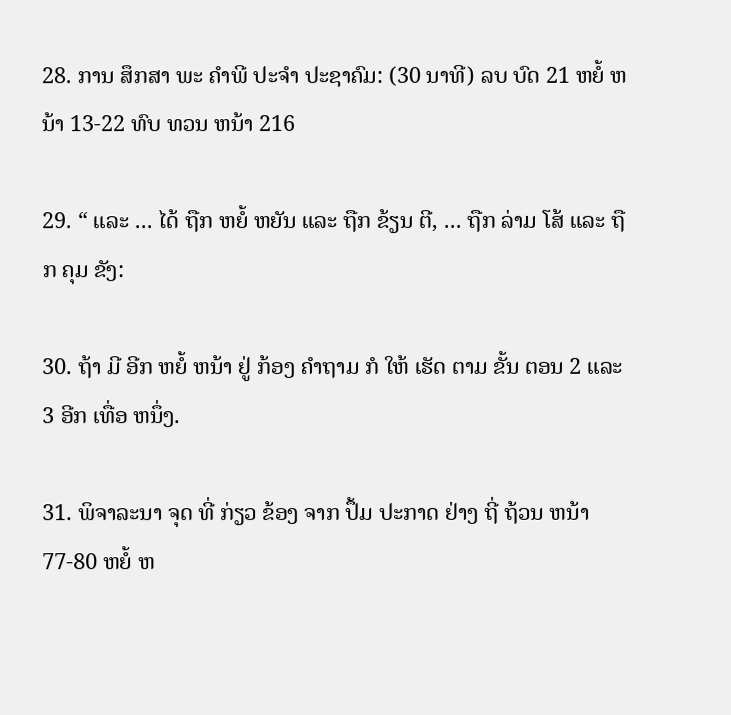28. ການ ສຶກສາ ພະ ຄໍາພີ ປະຈໍາ ປະຊາຄົມ: (30 ນາທີ) ລບ ບົດ 21 ຫຍໍ້ ຫນ້າ 13-22 ທົບ ທວນ ຫນ້າ 216

29. “ ແລະ ... ໄດ້ ຖືກ ຫຍໍ້ ຫຍັນ ແລະ ຖືກ ຂ້ຽນ ຕີ, ... ຖືກ ລ່າມ ໂສ້ ແລະ ຖືກ ຄຸມ ຂັງ:

30. ຖ້າ ມີ ອີກ ຫຍໍ້ ຫນ້າ ຢູ່ ກ້ອງ ຄໍາຖາມ ກໍ ໃຫ້ ເຮັດ ຕາມ ຂັ້ນ ຕອນ 2 ແລະ 3 ອີກ ເທື່ອ ຫນຶ່ງ.

31. ພິຈາລະນາ ຈຸດ ທີ່ ກ່ຽວ ຂ້ອງ ຈາກ ປຶ້ມ ປະກາດ ຢ່າງ ຖີ່ ຖ້ວນ ຫນ້າ 77-80 ຫຍໍ້ ຫ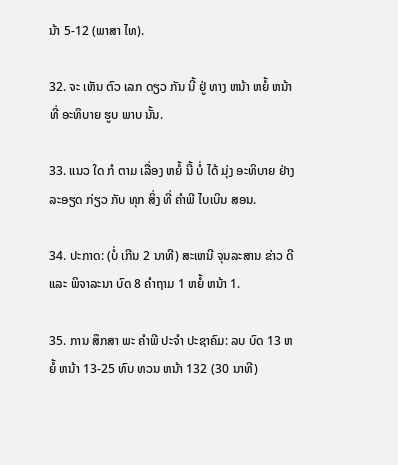ນ້າ 5-12 (ພາສາ ໄທ).

32. ຈະ ເຫັນ ຕົວ ເລກ ດຽວ ກັນ ນີ້ ຢູ່ ທາງ ຫນ້າ ຫຍໍ້ ຫນ້າ ທີ່ ອະທິບາຍ ຮູບ ພາບ ນັ້ນ.

33. ແນວ ໃດ ກໍ ຕາມ ເລື່ອງ ຫຍໍ້ ນີ້ ບໍ່ ໄດ້ ມຸ່ງ ອະທິບາຍ ຢ່າງ ລະອຽດ ກ່ຽວ ກັບ ທຸກ ສິ່ງ ທີ່ ຄໍາພີ ໄບເບິນ ສອນ.

34. ປະກາດ: (ບໍ່ ເກີນ 2 ນາທີ) ສະເຫນີ ຈຸນລະສານ ຂ່າວ ດີ ແລະ ພິຈາລະນາ ບົດ 8 ຄໍາຖາມ 1 ຫຍໍ້ ຫນ້າ 1.

35. ການ ສຶກສາ ພະ ຄໍາພີ ປະຈໍາ ປະຊາຄົມ: ລບ ບົດ 13 ຫຍໍ້ ຫນ້າ 13-25 ທົບ ທວນ ຫນ້າ 132 (30 ນາທີ)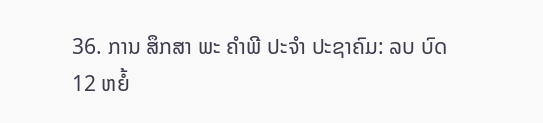36. ການ ສຶກສາ ພະ ຄໍາພີ ປະຈໍາ ປະຊາຄົມ: ລບ ບົດ 12 ຫຍໍ້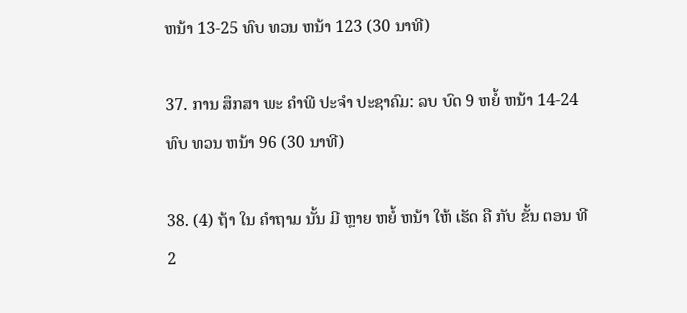ຫນ້າ 13-25 ທົບ ທວນ ຫນ້າ 123 (30 ນາທີ)

37. ການ ສຶກສາ ພະ ຄໍາພີ ປະຈໍາ ປະຊາຄົມ: ລບ ບົດ 9 ຫຍໍ້ ຫນ້າ 14-24 ທົບ ທວນ ຫນ້າ 96 (30 ນາທີ)

38. (4) ຖ້າ ໃນ ຄໍາຖາມ ນັ້ນ ມີ ຫຼາຍ ຫຍໍ້ ຫນ້າ ໃຫ້ ເຮັດ ຄື ກັບ ຂັ້ນ ຕອນ ທີ 2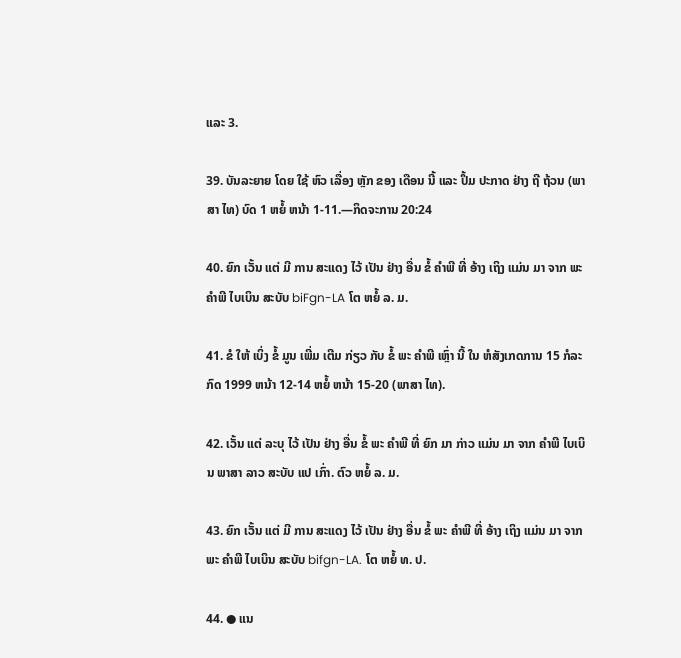ແລະ 3.

39. ບັນລະຍາຍ ໂດຍ ໃຊ້ ຫົວ ເລື່ອງ ຫຼັກ ຂອງ ເດືອນ ນີ້ ແລະ ປຶ້ມ ປະກາດ ຢ່າງ ຖີ ຖ້ວນ (ພາສາ ໄທ) ບົດ 1 ຫຍໍ້ ຫນ້າ 1-11.—ກິດຈະການ 20:24

40. ຍົກ ເວັ້ນ ແຕ່ ມີ ການ ສະແດງ ໄວ້ ເປັນ ຢ່າງ ອື່ນ ຂໍ້ ຄໍາພີ ທີ່ ອ້າງ ເຖິງ ແມ່ນ ມາ ຈາກ ພະ ຄໍາພີ ໄບເບິນ ສະບັບ biFgn-LA ໂຕ ຫຍໍ້ ລ. ມ.

41. ຂໍ ໃຫ້ ເບິ່ງ ຂໍ້ ມູນ ເພີ່ມ ເຕີມ ກ່ຽວ ກັບ ຂໍ້ ພະ ຄໍາພີ ເຫຼົ່າ ນີ້ ໃນ ຫໍສັງເກດການ 15 ກໍລະກົດ 1999 ຫນ້າ 12-14 ຫຍໍ້ ຫນ້າ 15-20 (ພາສາ ໄທ).

42. ເວັ້ນ ແຕ່ ລະບຸ ໄວ້ ເປັນ ຢ່າງ ອື່ນ ຂໍ້ ພະ ຄໍາພີ ທີ່ ຍົກ ມາ ກ່າວ ແມ່ນ ມາ ຈາກ ຄໍາພີ ໄບເບິນ ພາສາ ລາວ ສະບັບ ແປ ເກົ່າ. ຕົວ ຫຍໍ້ ລ. ມ.

43. ຍົກ ເວັ້ນ ແຕ່ ມີ ການ ສະແດງ ໄວ້ ເປັນ ຢ່າງ ອື່ນ ຂໍ້ ພະ ຄໍາພີ ທີ່ ອ້າງ ເຖິງ ແມ່ນ ມາ ຈາກ ພະ ຄໍາພີ ໄບເບິນ ສະບັບ bifgn-LA. ໂຕ ຫຍໍ້ ທ. ປ.

44. ● ແນ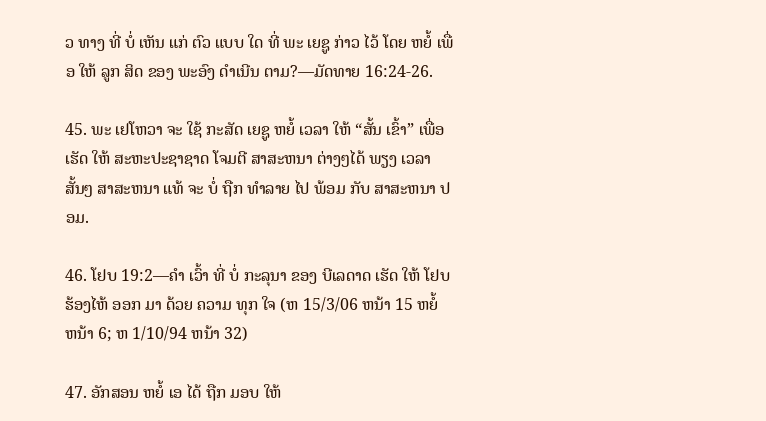ວ ທາງ ທີ່ ບໍ່ ເຫັນ ແກ່ ຕົວ ແບບ ໃດ ທີ່ ພະ ເຍຊູ ກ່າວ ໄວ້ ໂດຍ ຫຍໍ້ ເພື່ອ ໃຫ້ ລູກ ສິດ ຂອງ ພະອົງ ດໍາເນີນ ຕາມ?—ມັດທາຍ 16:24-26.

45. ພະ ເຢໂຫວາ ຈະ ໃຊ້ ກະສັດ ເຍຊູ ຫຍໍ້ ເວລາ ໃຫ້ “ສັ້ນ ເຂົ້າ” ເພື່ອ ເຮັດ ໃຫ້ ສະຫະປະຊາຊາດ ໂຈມຕີ ສາສະຫນາ ຕ່າງໆໄດ້ ພຽງ ເວລາ ສັ້ນໆ ສາສະຫນາ ແທ້ ຈະ ບໍ່ ຖືກ ທໍາລາຍ ໄປ ພ້ອມ ກັບ ສາສະຫນາ ປອມ.

46. ໂຢບ 19:2—ຄໍາ ເວົ້າ ທີ່ ບໍ່ ກະລຸນາ ຂອງ ບີເລດາດ ເຮັດ ໃຫ້ ໂຢບ ຮ້ອງໄຫ້ ອອກ ມາ ດ້ວຍ ຄວາມ ທຸກ ໃຈ (ຫ 15/3/06 ຫນ້າ 15 ຫຍໍ້ ຫນ້າ 6; ຫ 1/10/94 ຫນ້າ 32)

47. ອັກສອນ ຫຍໍ້ ເອ ໄດ້ ຖືກ ມອບ ໃຫ້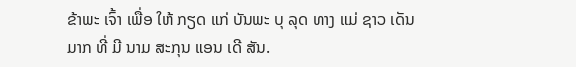ຂ້າພະ ເຈົ້າ ເພື່ອ ໃຫ້ ກຽດ ແກ່ ບັນພະ ບຸ ລຸດ ທາງ ແມ່ ຊາວ ເດັນ ມາກ ທີ່ ມີ ນາມ ສະກຸນ ແອນ ເດີ ສັນ.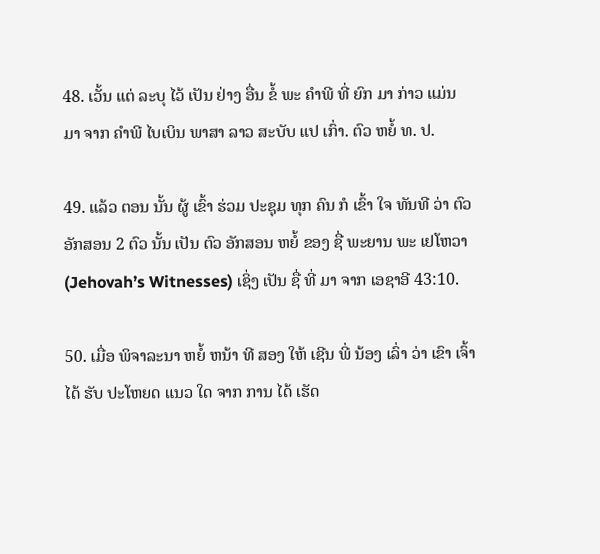48. ເວັ້ນ ແຕ່ ລະບຸ ໄວ້ ເປັນ ຢ່າງ ອື່ນ ຂໍ້ ພະ ຄໍາພີ ທີ່ ຍົກ ມາ ກ່າວ ແມ່ນ ມາ ຈາກ ຄໍາພີ ໄບເບິນ ພາສາ ລາວ ສະບັບ ແປ ເກົ່າ. ຕົວ ຫຍໍ້ ທ. ປ.

49. ແລ້ວ ຕອນ ນັ້ນ ຜູ້ ເຂົ້າ ຮ່ວມ ປະຊຸມ ທຸກ ຄົນ ກໍ ເຂົ້າ ໃຈ ທັນທີ ວ່າ ຕົວ ອັກສອນ 2 ຕົວ ນັ້ນ ເປັນ ຕົວ ອັກສອນ ຫຍໍ້ ຂອງ ຊື່ ພະຍານ ພະ ເຢໂຫວາ (Jehovah’s Witnesses) ເຊິ່ງ ເປັນ ຊື່ ທີ່ ມາ ຈາກ ເອຊາອີ 43:10.

50. ເມື່ອ ພິຈາລະນາ ຫຍໍ້ ຫນ້າ ທີ ສອງ ໃຫ້ ເຊີນ ພີ່ ນ້ອງ ເລົ່າ ວ່າ ເຂົາ ເຈົ້າ ໄດ້ ຮັບ ປະໂຫຍດ ແນວ ໃດ ຈາກ ການ ໄດ້ ເຮັດ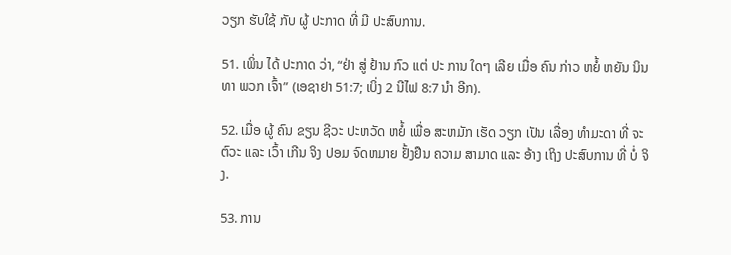ວຽກ ຮັບໃຊ້ ກັບ ຜູ້ ປະກາດ ທີ່ ມີ ປະສົບການ.

51. ເພິ່ນ ໄດ້ ປະກາດ ວ່າ, “ຢ່າ ສູ່ ຢ້ານ ກົວ ແຕ່ ປະ ການ ໃດໆ ເລີຍ ເມື່ອ ຄົນ ກ່າວ ຫຍໍ້ ຫຍັນ ນິນ ທາ ພວກ ເຈົ້າ” (ເອຊາຢາ 51:7; ເບິ່ງ 2 ນີໄຟ 8:7 ນໍາ ອີກ).

52. ເມື່ອ ຜູ້ ຄົນ ຂຽນ ຊີວະ ປະຫວັດ ຫຍໍ້ ເພື່ອ ສະຫມັກ ເຮັດ ວຽກ ເປັນ ເລື່ອງ ທໍາມະດາ ທີ່ ຈະ ຕົວະ ແລະ ເວົ້າ ເກີນ ຈິງ ປອມ ຈົດຫມາຍ ຢັ້ງຢືນ ຄວາມ ສາມາດ ແລະ ອ້າງ ເຖິງ ປະສົບການ ທີ່ ບໍ່ ຈິງ.

53. ການ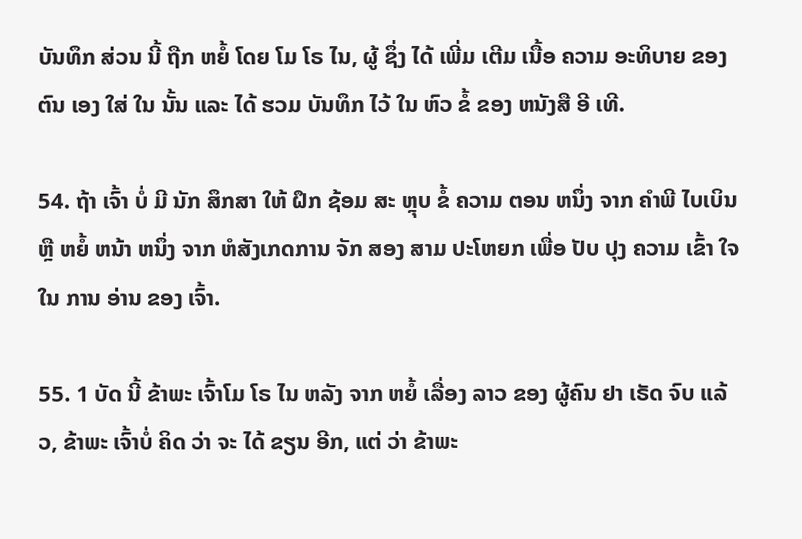ບັນທຶກ ສ່ວນ ນີ້ ຖືກ ຫຍໍ້ ໂດຍ ໂມ ໂຣ ໄນ, ຜູ້ ຊຶ່ງ ໄດ້ ເພີ່ມ ເຕີມ ເນື້ອ ຄວາມ ອະທິບາຍ ຂອງ ຕົນ ເອງ ໃສ່ ໃນ ນັ້ນ ແລະ ໄດ້ ຮວມ ບັນທຶກ ໄວ້ ໃນ ຫົວ ຂໍ້ ຂອງ ຫນັງສື ອີ ເທີ.

54. ຖ້າ ເຈົ້າ ບໍ່ ມີ ນັກ ສຶກສາ ໃຫ້ ຝຶກ ຊ້ອມ ສະ ຫຼຸບ ຂໍ້ ຄວາມ ຕອນ ຫນຶ່ງ ຈາກ ຄໍາພີ ໄບເບິນ ຫຼື ຫຍໍ້ ຫນ້າ ຫນຶ່ງ ຈາກ ຫໍສັງເກດການ ຈັກ ສອງ ສາມ ປະໂຫຍກ ເພື່ອ ປັບ ປຸງ ຄວາມ ເຂົ້າ ໃຈ ໃນ ການ ອ່ານ ຂອງ ເຈົ້າ.

55. 1 ບັດ ນີ້ ຂ້າພະ ເຈົ້າໂມ ໂຣ ໄນ ຫລັງ ຈາກ ຫຍໍ້ ເລື່ອງ ລາວ ຂອງ ຜູ້ຄົນ ຢາ ເຣັດ ຈົບ ແລ້ວ, ຂ້າພະ ເຈົ້າບໍ່ ຄິດ ວ່າ ຈະ ໄດ້ ຂຽນ ອີກ, ແຕ່ ວ່າ ຂ້າພະ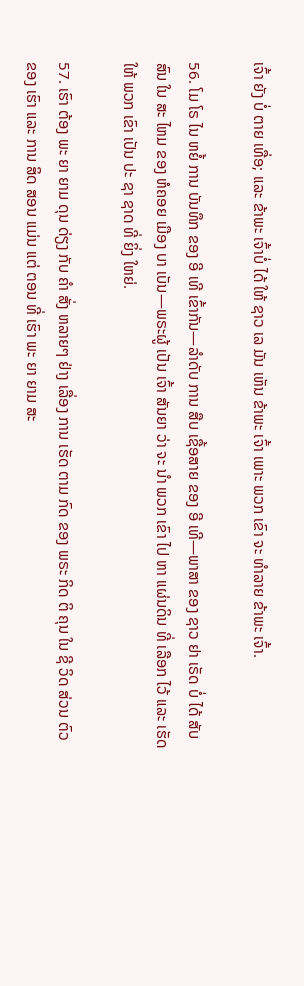ເຈົ້າ ຍັງ ບໍ່ ຕາຍ ເທື່ອ; ແລະ ຂ້າພະ ເຈົ້າບໍ່ ໄດ້ ໃຫ້ ຊາວ ເລ ມັນ ເຫັນ ຂ້າພະ ເຈົ້າ ເພາະ ພວກ ເຂົາ ຈະ ທໍາລາຍ ຂ້າພະ ເຈົ້າ.

56. ໂມ ໂຣ ໄນ ຫຍໍ້ ການ ບັນທຶກ ຂອງ ອີ ເທີ ເຂົ້າກັນ—ລໍາດັບ ການ ສືບ ເຊື້ອສາຍ ຂອງ ອີ ເທີ—ພາສາ ຂອງ ຊາວ ຢາ ເຣັດ ບໍ່ ໄດ້ ສັບສົນ ໃນ ສະ ໄຫມ ຂອງ ຫໍຄອຍ ເມືອງ ບາ ເບັນ—ພຣະຜູ້ ເປັນ ເຈົ້າ ສັນຍາ ວ່າ ຈະ ນໍາ ພວກ ເຂົາ ໄປ ຫາ ແຜ່ນດິນ ທີ່ ເລືອກ ໄວ້ ແລະ ເຮັດ ໃຫ້ ພວກ ເຂົາ ເປັນ ປະ ຊາ ຊາດ ທີ່ ຍິ່ງ ໃຫຍ່.

57. ເຮົາ ຕ້ອງ ພະ ຍາ ຍາມ ດຸນ ດ່ຽງ ກັບ ຄໍາ ສັ່ງ ຫລາຍໆ ຢ່າງ ເລື່ອງ ການ ເຮັດ ຕາມ ກົດ ຂອງ ພຣະ ກິດ ຕິ ຄຸນ ໃນ ຊີ ວິດ ສ່ວນ ຕົວ ຂອງ ເຮົາ ແລະ ການ ສິດ ສອນ ແມ່ນ ແຕ່ ຕອນ ທີ່ ເຮົາ ພະ ຍາ ຍາມ ສະ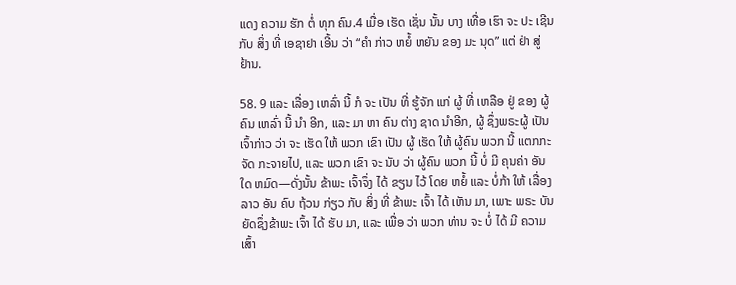ແດງ ຄວາມ ຮັກ ຕໍ່ ທຸກ ຄົນ.4 ເມື່ອ ເຮັດ ເຊັ່ນ ນັ້ນ ບາງ ເທື່ອ ເຮົາ ຈະ ປະ ເຊີນ ກັບ ສິ່ງ ທີ່ ເອຊາຢາ ເອີ້ນ ວ່າ “ຄໍາ ກ່າວ ຫຍໍ້ ຫຍັນ ຂອງ ມະ ນຸດ” ແຕ່ ຢ່າ ສູ່ ຢ້ານ.

58. 9 ແລະ ເລື່ອງ ເຫລົ່າ ນີ້ ກໍ ຈະ ເປັນ ທີ່ ຮູ້ຈັກ ແກ່ ຜູ້ ທີ່ ເຫລືອ ຢູ່ ຂອງ ຜູ້ຄົນ ເຫລົ່າ ນີ້ ນໍາ ອີກ, ແລະ ມາ ຫາ ຄົນ ຕ່າງ ຊາດ ນໍາອີກ, ຜູ້ ຊຶ່ງພຣະຜູ້ ເປັນ ເຈົ້າກ່າວ ວ່າ ຈະ ເຮັດ ໃຫ້ ພວກ ເຂົາ ເປັນ ຜູ້ ເຮັດ ໃຫ້ ຜູ້ຄົນ ພວກ ນີ້ ແຕກກະຈັດ ກະຈາຍໄປ, ແລະ ພວກ ເຂົາ ຈະ ນັບ ວ່າ ຜູ້ຄົນ ພວກ ນີ້ ບໍ່ ມີ ຄຸນຄ່າ ອັນ ໃດ ຫມົດ—ດັ່ງນັ້ນ ຂ້າພະ ເຈົ້າຈຶ່ງ ໄດ້ ຂຽນ ໄວ້ ໂດຍ ຫຍໍ້ ແລະ ບໍ່ກ້າ ໃຫ້ ເລື່ອງ ລາວ ອັນ ຄົບ ຖ້ວນ ກ່ຽວ ກັບ ສິ່ງ ທີ່ ຂ້າພະ ເຈົ້າ ໄດ້ ເຫັນ ມາ, ເພາະ ພຣະ ບັນຍັດຊຶ່ງຂ້າພະ ເຈົ້າ ໄດ້ ຮັບ ມາ, ແລະ ເພື່ອ ວ່າ ພວກ ທ່ານ ຈະ ບໍ່ ໄດ້ ມີ ຄວາມ ເສົ້າ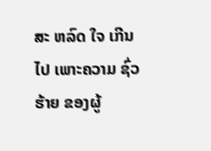ສະ ຫລົດ ໃຈ ເກີນ ໄປ ເພາະຄວາມ ຊົ່ວ ຮ້າຍ ຂອງຜູ້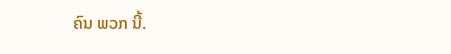ຄົນ ພວກ ນີ້.